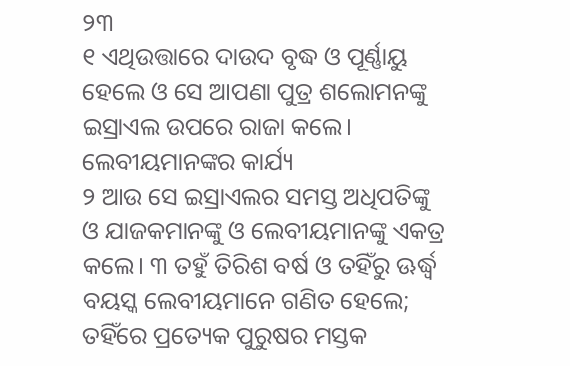୨୩
୧ ଏଥିଉତ୍ତାରେ ଦାଉଦ ବୃଦ୍ଧ ଓ ପୂର୍ଣ୍ଣାୟୁ ହେଲେ ଓ ସେ ଆପଣା ପୁତ୍ର ଶଲୋମନଙ୍କୁ ଇସ୍ରାଏଲ ଉପରେ ରାଜା କଲେ।
ଲେବୀୟମାନଙ୍କର କାର୍ଯ୍ୟ
୨ ଆଉ ସେ ଇସ୍ରାଏଲର ସମସ୍ତ ଅଧିପତିଙ୍କୁ ଓ ଯାଜକମାନଙ୍କୁ ଓ ଲେବୀୟମାନଙ୍କୁ ଏକତ୍ର କଲେ। ୩ ତହୁଁ ତିରିଶ ବର୍ଷ ଓ ତହିଁରୁ ଊର୍ଦ୍ଧ୍ୱ ବୟସ୍କ ଲେବୀୟମାନେ ଗଣିତ ହେଲେ; ତହିଁରେ ପ୍ରତ୍ୟେକ ପୁରୁଷର ମସ୍ତକ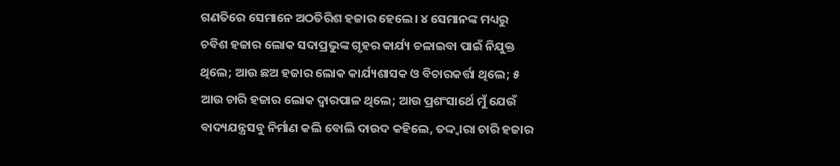ଗଣତିରେ ସେମାନେ ଅଠତିରିଶ ହଜାର ହେଲେ। ୪ ସେମାନଙ୍କ ମଧ୍ୟରୁ ଚବିଶ ହଜାର ଲୋକ ସଦାପ୍ରଭୁଙ୍କ ଗୃହର କାର୍ଯ୍ୟ ଚଳାଇବା ପାଇଁ ନିଯୁକ୍ତ ଥିଲେ; ଆଉ ଛଅ ହଜାର ଲୋକ କାର୍ଯ୍ୟଶାସକ ଓ ବିଚାରକର୍ତ୍ତା ଥିଲେ; ୫ ଆଉ ଚାରି ହଜାର ଲୋକ ଦ୍ୱାରପାଳ ଥିଲେ; ଆଉ ପ୍ରଶଂସାର୍ଥେ ମୁଁ ଯେଉଁ ବାଦ୍ୟଯନ୍ତ୍ରସବୁ ନିର୍ମାଣ କଲି ବୋଲି ଦାଉଦ କହିଲେ, ତଦ୍ଦ୍ୱାରା ଚାରି ହଜାର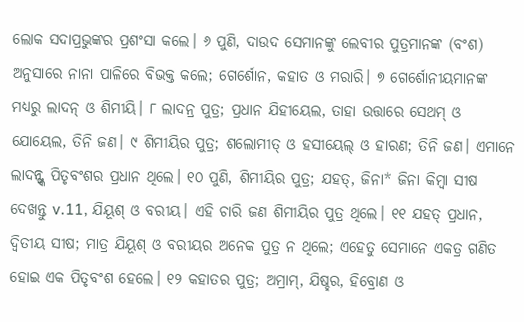ଲୋକ ସଦାପ୍ରଭୁଙ୍କର ପ୍ରଶଂସା କଲେ। ୬ ପୁଣି, ଦାଉଦ ସେମାନଙ୍କୁ ଲେବୀର ପୁତ୍ରମାନଙ୍କ (ବଂଶ) ଅନୁସାରେ ନାନା ପାଳିରେ ବିଭକ୍ତ କଲେ; ଗେର୍ଶୋନ, କହାତ ଓ ମରାରି। ୭ ଗେର୍ଶୋନୀୟମାନଙ୍କ ମଧ୍ୟରୁ ଲାଦନ୍ ଓ ଶିମୀୟି। ୮ ଲାଦନ୍ର ପୁତ୍ର; ପ୍ରଧାନ ଯିହୀୟେଲ, ତାହା ଉତ୍ତାରେ ସେଥମ୍ ଓ ଯୋୟେଲ, ତିନି ଜଣ। ୯ ଶିମୀୟିର ପୁତ୍ର; ଶଲୋମୀତ୍ ଓ ହସୀୟେଲ୍ ଓ ହାରଣ; ତିନି ଜଣ। ଏମାନେ ଲାଦନ୍ଙ୍କ ପିତୃବଂଶର ପ୍ରଧାନ ଥିଲେ। ୧୦ ପୁଣି, ଶିମୀୟିର ପୁତ୍ର; ଯହତ୍, ଜିନା* ଜିନା କିମ୍ବା ସୀଷ ଦେଖନ୍ତୁ v.11, ଯିୟୂଶ୍ ଓ ବରୀୟ। ଏହି ଚାରି ଜଣ ଶିମୀୟିର ପୁତ୍ର ଥିଲେ। ୧୧ ଯହତ୍ ପ୍ରଧାନ, ଦ୍ୱିତୀୟ ସୀଷ; ମାତ୍ର ଯିୟୂଶ୍ ଓ ବରୀୟର ଅନେକ ପୁତ୍ର ନ ଥିଲେ; ଏହେତୁ ସେମାନେ ଏକତ୍ର ଗଣିତ ହୋଇ ଏକ ପିତୃବଂଶ ହେଲେ। ୧୨ କହାତର ପୁତ୍ର; ଅମ୍ରାମ୍, ଯିଷ୍ହର, ହିବ୍ରୋଣ ଓ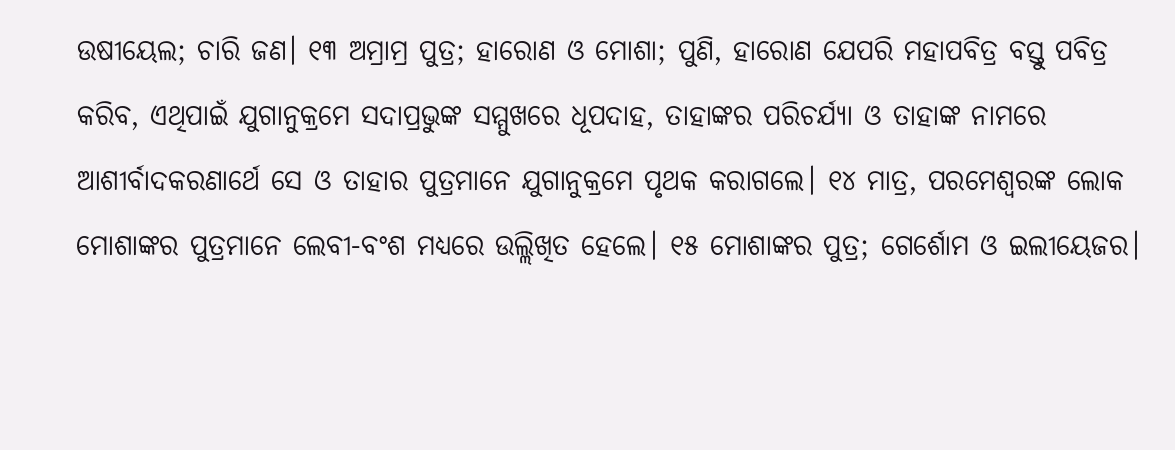ଉଷୀୟେଲ; ଚାରି ଜଣ। ୧୩ ଅମ୍ରାମ୍ର ପୁତ୍ର; ହାରୋଣ ଓ ମୋଶା; ପୁଣି, ହାରୋଣ ଯେପରି ମହାପବିତ୍ର ବସ୍ତୁ ପବିତ୍ର କରିବ, ଏଥିପାଇଁ ଯୁଗାନୁକ୍ରମେ ସଦାପ୍ରଭୁଙ୍କ ସମ୍ମୁଖରେ ଧୂପଦାହ, ତାହାଙ୍କର ପରିଚର୍ଯ୍ୟା ଓ ତାହାଙ୍କ ନାମରେ ଆଶୀର୍ବାଦକରଣାର୍ଥେ ସେ ଓ ତାହାର ପୁତ୍ରମାନେ ଯୁଗାନୁକ୍ରମେ ପୃଥକ କରାଗଲେ। ୧୪ ମାତ୍ର, ପରମେଶ୍ୱରଙ୍କ ଲୋକ ମୋଶାଙ୍କର ପୁତ୍ରମାନେ ଲେବୀ-ବଂଶ ମଧ୍ୟରେ ଉଲ୍ଲିଖିତ ହେଲେ। ୧୫ ମୋଶାଙ୍କର ପୁତ୍ର; ଗେର୍ଶୋମ ଓ ଇଲୀୟେଜର।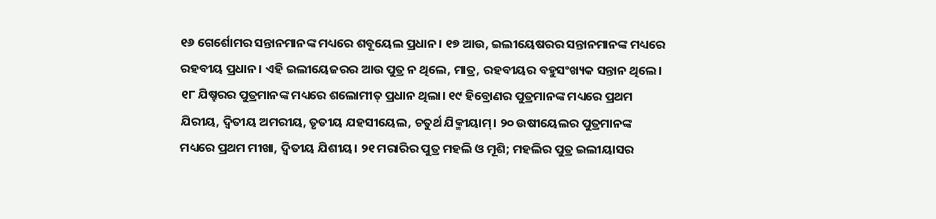୧୬ ଗେର୍ଶୋମର ସନ୍ତାନମାନଙ୍କ ମଧ୍ୟରେ ଶବୂୟେଲ ପ୍ରଧାନ। ୧୭ ଆଉ, ଇଲୀୟେଷରର ସନ୍ତାନମାନଙ୍କ ମଧ୍ୟରେ ରହବୀୟ ପ୍ରଧାନ। ଏହି ଇଲୀୟେଜରର ଆଉ ପୁତ୍ର ନ ଥିଲେ, ମାତ୍ର, ରହବୀୟର ବହୁସଂଖ୍ୟକ ସନ୍ତାନ ଥିଲେ। ୧୮ ଯିଷ୍ହରର ପୁତ୍ରମାନଙ୍କ ମଧ୍ୟରେ ଶଲୋମୀତ୍ ପ୍ରଧାନ ଥିଲା। ୧୯ ହିବ୍ରୋଣର ପୁତ୍ରମାନଙ୍କ ମଧ୍ୟରେ ପ୍ରଥମ ଯିରୀୟ, ଦ୍ୱିତୀୟ ଅମରୀୟ, ତୃତୀୟ ଯହସୀୟେଲ, ଚତୁର୍ଥ ଯିକ୍ମୀୟାମ୍। ୨୦ ଉଷୀୟେଲର ପୁତ୍ରମାନଙ୍କ ମଧ୍ୟରେ ପ୍ରଥମ ମୀଖା, ଦ୍ୱିତୀୟ ଯିଶୀୟ। ୨୧ ମରାରିର ପୁତ୍ର ମହଲି ଓ ମୂଶି; ମହଲିର ପୁତ୍ର ଇଲୀୟାସର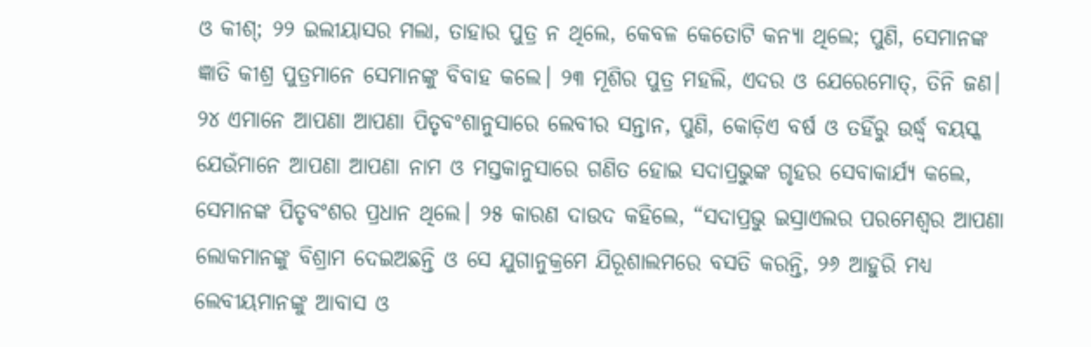ଓ କୀଶ୍; ୨୨ ଇଲୀୟାସର ମଲା, ତାହାର ପୁତ୍ର ନ ଥିଲେ, କେବଳ କେତୋଟି କନ୍ୟା ଥିଲେ; ପୁଣି, ସେମାନଙ୍କ ଜ୍ଞାତି କୀଶ୍ର ପୁତ୍ରମାନେ ସେମାନଙ୍କୁ ବିବାହ କଲେ। ୨୩ ମୂଶିର ପୁତ୍ର ମହଲି, ଏଦର ଓ ଯେରେମୋତ୍, ତିନି ଜଣ। ୨୪ ଏମାନେ ଆପଣା ଆପଣା ପିତୃବଂଶାନୁସାରେ ଲେବୀର ସନ୍ତାନ, ପୁଣି, କୋଡ଼ିଏ ବର୍ଷ ଓ ତହିଁରୁ ଉର୍ଦ୍ଧ୍ୱ ବୟସ୍କ ଯେଉଁମାନେ ଆପଣା ଆପଣା ନାମ ଓ ମସ୍ତକାନୁସାରେ ଗଣିତ ହୋଇ ସଦାପ୍ରଭୁଙ୍କ ଗୃହର ସେବାକାର୍ଯ୍ୟ କଲେ, ସେମାନଙ୍କ ପିତୃବଂଶର ପ୍ରଧାନ ଥିଲେ। ୨୫ କାରଣ ଦାଉଦ କହିଲେ, “ସଦାପ୍ରଭୁ ଇସ୍ରାଏଲର ପରମେଶ୍ୱର ଆପଣା ଲୋକମାନଙ୍କୁ ବିଶ୍ରାମ ଦେଇଅଛନ୍ତି ଓ ସେ ଯୁଗାନୁକ୍ରମେ ଯିରୂଶାଲମରେ ବସତି କରନ୍ତି, ୨୬ ଆହୁରି ମଧ୍ୟ ଲେବୀୟମାନଙ୍କୁ ଆବାସ ଓ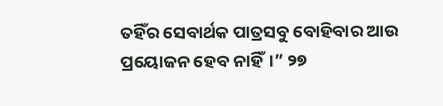ତହିଁର ସେବାର୍ଥକ ପାତ୍ରସବୁ ବୋହିବାର ଆଉ ପ୍ରୟୋଜନ ହେବ ନାହିଁ।” ୨୭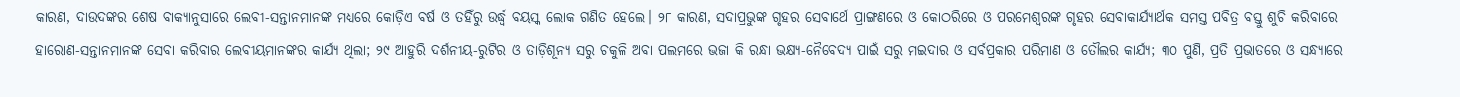କାରଣ, ଦାଉଦଙ୍କର ଶେଷ ବାକ୍ୟାନୁସାରେ ଲେବୀ-ସନ୍ତାନମାନଙ୍କ ମଧ୍ୟରେ କୋଡ଼ିଏ ବର୍ଷ ଓ ତହିଁରୁ ଉର୍ଦ୍ଧ୍ୱ ବୟସ୍କ ଲୋକ ଗଣିତ ହେଲେ। ୨୮ କାରଣ, ସଦାପ୍ରଭୁଙ୍କ ଗୃହର ସେବାର୍ଥେ ପ୍ରାଙ୍ଗଣରେ ଓ କୋଠରିରେ ଓ ପରମେଶ୍ୱରଙ୍କ ଗୃହର ସେବାକାର୍ଯ୍ୟାର୍ଥକ ସମସ୍ତ ପବିତ୍ର ବସ୍ତୁ ଶୁଚି କରିବାରେ ହାରୋଣ-ସନ୍ତାନମାନଙ୍କ ସେବା କରିବାର ଲେବୀୟମାନଙ୍କର କାର୍ଯ୍ୟ ଥିଲା; ୨୯ ଆହୁରି ଦର୍ଶନୀୟ-ରୁଟିର ଓ ତାଡ଼ିଶୂନ୍ୟ ସରୁ ଚକୁଳି ଅବା ପଲମରେ ଭଜା କି ରନ୍ଧା ଭକ୍ଷ୍ୟ-ନୈବେଦ୍ୟ ପାଇଁ ସରୁ ମଇଦାର ଓ ସର୍ବପ୍ରକାର ପରିମାଣ ଓ ତୌଲର କାର୍ଯ୍ୟ; ୩୦ ପୁଣି, ପ୍ରତି ପ୍ରଭାତରେ ଓ ସନ୍ଧ୍ୟାରେ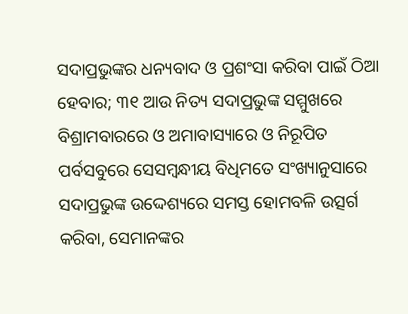ସଦାପ୍ରଭୁଙ୍କର ଧନ୍ୟବାଦ ଓ ପ୍ରଶଂସା କରିବା ପାଇଁ ଠିଆ ହେବାର; ୩୧ ଆଉ ନିତ୍ୟ ସଦାପ୍ରଭୁଙ୍କ ସମ୍ମୁଖରେ ବିଶ୍ରାମବାରରେ ଓ ଅମାବାସ୍ୟାରେ ଓ ନିରୂପିତ ପର୍ବସବୁରେ ସେସମ୍ବନ୍ଧୀୟ ବିଧିମତେ ସଂଖ୍ୟାନୁସାରେ ସଦାପ୍ରଭୁଙ୍କ ଉଦ୍ଦେଶ୍ୟରେ ସମସ୍ତ ହୋମବଳି ଉତ୍ସର୍ଗ କରିବା, ସେମାନଙ୍କର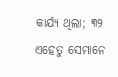କାର୍ଯ୍ୟ ଥିଲା; ୩୨ ଏହେତୁ ସେମାନେ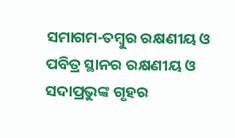ସମାଗମ-ତମ୍ବୁର ରକ୍ଷଣୀୟ ଓ ପବିତ୍ର ସ୍ଥାନର ରକ୍ଷଣୀୟ ଓ ସଦାପ୍ରଭୁଙ୍କ ଗୃହର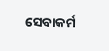ସେବାକର୍ମ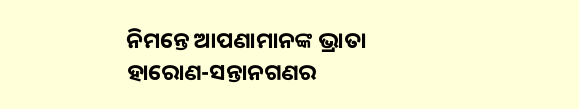ନିମନ୍ତେ ଆପଣାମାନଙ୍କ ଭ୍ରାତା ହାରୋଣ-ସନ୍ତାନଗଣର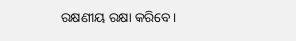ରକ୍ଷଣୀୟ ରକ୍ଷା କରିବେ।